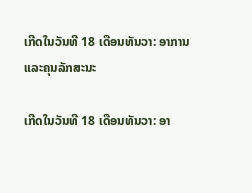ເກີດໃນວັນທີ 18 ເດືອນທັນວາ: ອາການແລະຄຸນລັກສະນະ

ເກີດໃນວັນທີ 18 ເດືອນທັນວາ: ອາ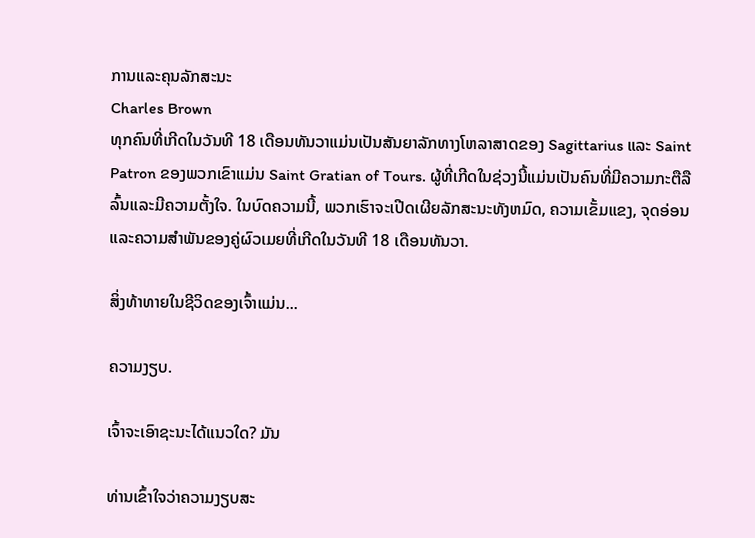ການແລະຄຸນລັກສະນະ
Charles Brown
ທຸກຄົນທີ່ເກີດໃນວັນທີ 18 ເດືອນທັນວາແມ່ນເປັນສັນຍາລັກທາງໂຫລາສາດຂອງ Sagittarius ແລະ Saint Patron ຂອງພວກເຂົາແມ່ນ Saint Gratian of Tours. ຜູ້ທີ່ເກີດໃນຊ່ວງນີ້ແມ່ນເປັນຄົນທີ່ມີຄວາມກະຕືລືລົ້ນແລະມີຄວາມຕັ້ງໃຈ. ໃນບົດຄວາມນີ້, ພວກເຮົາຈະເປີດເຜີຍລັກສະນະທັງຫມົດ, ຄວາມເຂັ້ມແຂງ, ຈຸດອ່ອນແລະຄວາມສໍາພັນຂອງຄູ່ຜົວເມຍທີ່ເກີດໃນວັນທີ 18 ເດືອນທັນວາ.

ສິ່ງທ້າທາຍໃນຊີວິດຂອງເຈົ້າແມ່ນ...

ຄວາມງຽບ.

ເຈົ້າຈະເອົາຊະນະໄດ້ແນວໃດ? ມັນ

ທ່ານເຂົ້າໃຈວ່າຄວາມງຽບສະ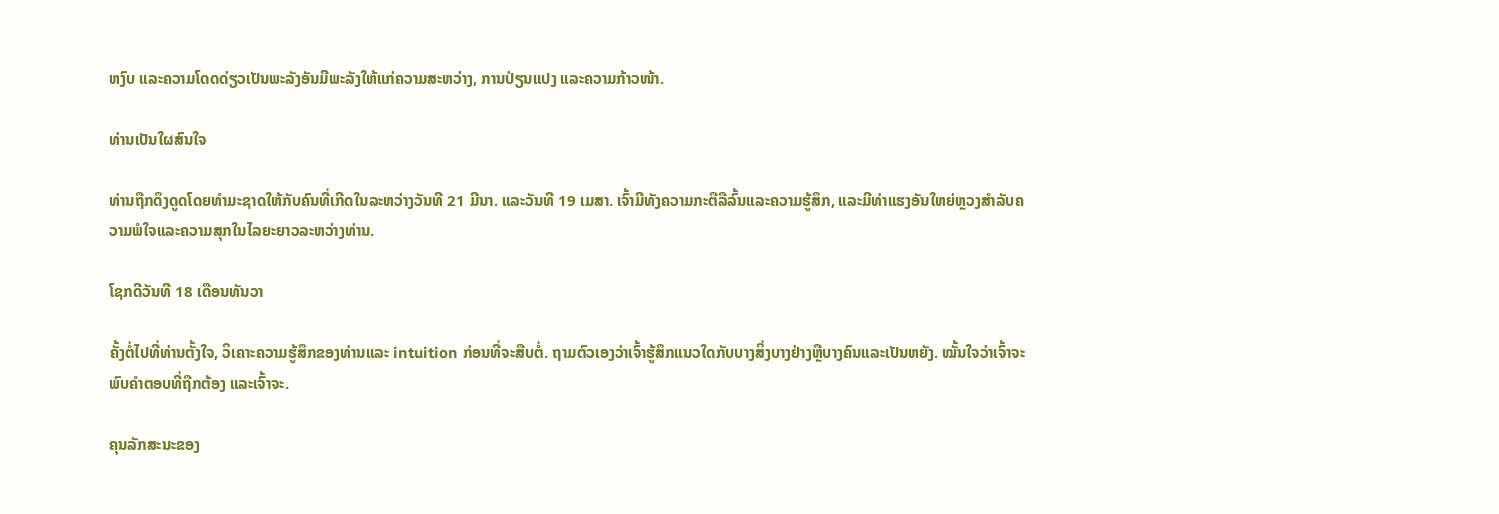ຫງົບ ແລະຄວາມໂດດດ່ຽວເປັນພະລັງອັນມີພະລັງໃຫ້ແກ່ຄວາມສະຫວ່າງ, ການປ່ຽນແປງ ແລະຄວາມກ້າວໜ້າ.

ທ່ານເປັນໃຜສົນໃຈ

ທ່ານຖືກດຶງດູດໂດຍທໍາມະຊາດໃຫ້ກັບຄົນທີ່ເກີດໃນລະຫວ່າງວັນທີ 21 ມີນາ. ແລະວັນທີ 19 ເມສາ. ເຈົ້າມີທັງຄວາມກະຕືລືລົ້ນແລະຄວາມຮູ້ສຶກ, ແລະມີທ່າແຮງອັນໃຫຍ່ຫຼວງສໍາລັບຄວາມພໍໃຈແລະຄວາມສຸກໃນໄລຍະຍາວລະຫວ່າງທ່ານ.

ໂຊກດີວັນທີ 18 ເດືອນທັນວາ

ຄັ້ງຕໍ່ໄປທີ່ທ່ານຕັ້ງໃຈ, ວິເຄາະຄວາມຮູ້ສຶກຂອງທ່ານແລະ intuition ກ່ອນທີ່ຈະສືບຕໍ່. ຖາມຕົວເອງວ່າເຈົ້າຮູ້ສຶກແນວໃດກັບບາງສິ່ງບາງຢ່າງຫຼືບາງຄົນແລະເປັນຫຍັງ. ໝັ້ນໃຈວ່າເຈົ້າຈະພົບຄຳຕອບທີ່ຖືກຕ້ອງ ແລະເຈົ້າຈະ.

ຄຸນລັກສະນະຂອງ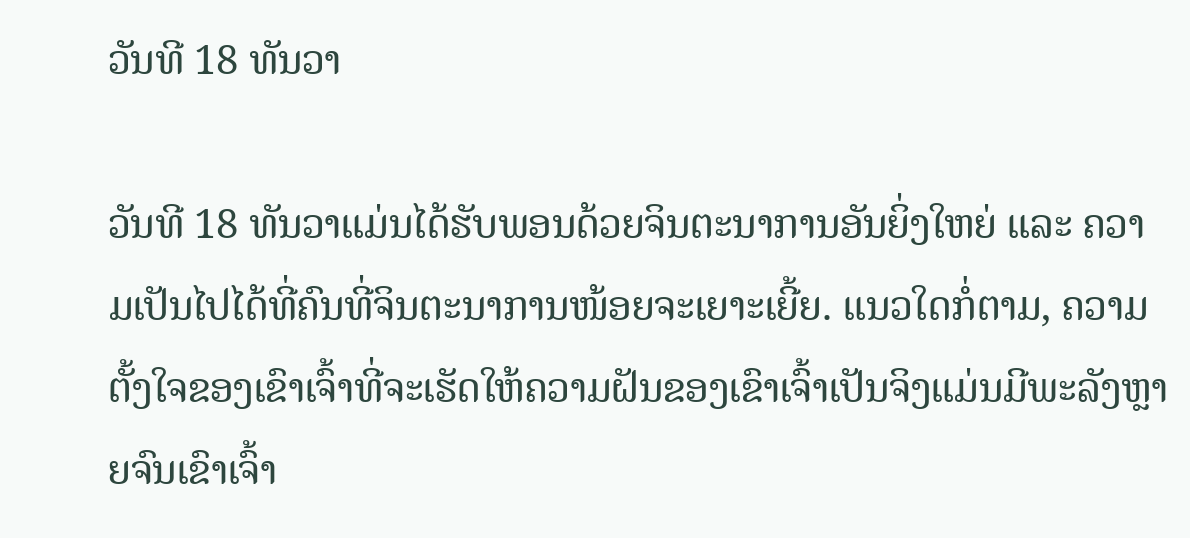ວັນທີ 18 ທັນວາ

ວັນທີ 18 ທັນວາແມ່ນໄດ້ຮັບພອນດ້ວຍຈິນຕະນາການອັນຍິ່ງໃຫຍ່ ແລະ ຄວາມເປັນໄປໄດ້ທີ່ຄົນທີ່ຈິນຕະນາການໜ້ອຍຈະເຍາະເຍີ້ຍ. ແນວໃດກໍ່ຕາມ, ຄວາມຕັ້ງໃຈຂອງເຂົາເຈົ້າທີ່ຈະເຮັດໃຫ້ຄວາມຝັນຂອງເຂົາເຈົ້າເປັນຈິງແມ່ນມີພະລັງຫຼາຍຈົນເຂົາເຈົ້າ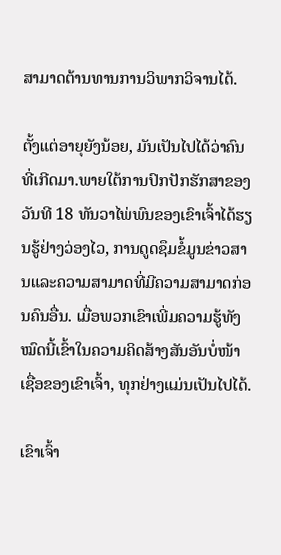ສາມາດຕ້ານທານການວິພາກວິຈານໄດ້.

ຕັ້ງແຕ່ອາຍຸຍັງນ້ອຍ, ມັນເປັນໄປໄດ້ວ່າຄົນທີ່ເກີດມາ.ພາຍໃຕ້ການປົກປັກຮັກສາຂອງວັນທີ 18 ທັນວາໄພ່ພົນຂອງເຂົາເຈົ້າໄດ້ຮຽນຮູ້ຢ່າງວ່ອງໄວ, ການດູດຊຶມຂໍ້ມູນຂ່າວສານແລະຄວາມສາມາດທີ່ມີຄວາມສາມາດກ່ອນຄົນອື່ນ. ເມື່ອພວກເຂົາເພີ່ມຄວາມຮູ້ທັງໝົດນີ້ເຂົ້າໃນຄວາມຄິດສ້າງສັນອັນບໍ່ໜ້າເຊື່ອຂອງເຂົາເຈົ້າ, ທຸກຢ່າງແມ່ນເປັນໄປໄດ້.

ເຂົາເຈົ້າ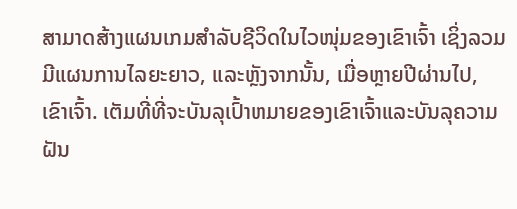ສາມາດສ້າງແຜນເກມສຳລັບຊີວິດໃນໄວໜຸ່ມຂອງເຂົາເຈົ້າ ເຊິ່ງລວມມີແຜນການໄລຍະຍາວ, ແລະຫຼັງຈາກນັ້ນ, ເມື່ອຫຼາຍປີຜ່ານໄປ, ເຂົາເຈົ້າ. ເຕັມທີ່ທີ່ຈະບັນລຸເປົ້າຫມາຍຂອງເຂົາເຈົ້າແລະບັນລຸຄວາມຝັນ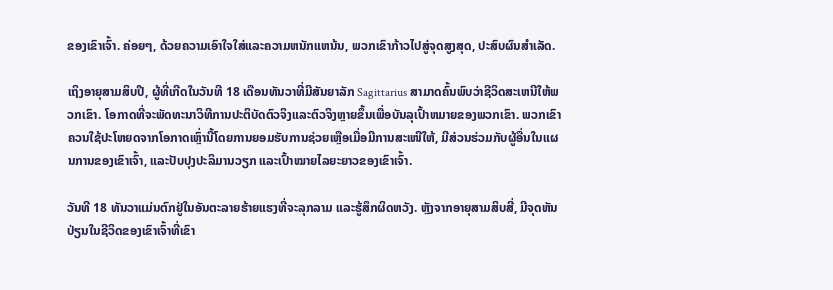ຂອງເຂົາເຈົ້າ. ຄ່ອຍໆ, ດ້ວຍຄວາມເອົາໃຈໃສ່ແລະຄວາມຫນັກແຫນ້ນ, ພວກເຂົາກ້າວໄປສູ່ຈຸດສູງສຸດ, ປະສົບຜົນສໍາເລັດ.

ເຖິງອາຍຸສາມສິບປີ, ຜູ້ທີ່ເກີດໃນວັນທີ 18 ເດືອນທັນວາທີ່ມີສັນຍາລັກ Sagittarius ສາມາດຄົ້ນພົບວ່າຊີວິດສະເຫນີໃຫ້ພວກເຂົາ. ໂອກາດທີ່ຈະພັດທະນາວິທີການປະຕິບັດຕົວຈິງແລະຕົວຈິງຫຼາຍຂຶ້ນເພື່ອບັນລຸເປົ້າຫມາຍຂອງພວກເຂົາ. ພວກເຂົາຄວນໃຊ້ປະໂຫຍດຈາກໂອກາດເຫຼົ່ານີ້ໂດຍການຍອມຮັບການຊ່ວຍເຫຼືອເມື່ອມີການສະເໜີໃຫ້, ມີສ່ວນຮ່ວມກັບຜູ້ອື່ນໃນແຜນການຂອງເຂົາເຈົ້າ, ແລະປັບປຸງປະລິມານວຽກ ແລະເປົ້າໝາຍໄລຍະຍາວຂອງເຂົາເຈົ້າ.

ວັນທີ 18 ທັນວາແມ່ນຕົກຢູ່ໃນອັນຕະລາຍຮ້າຍແຮງທີ່ຈະລຸກລາມ ແລະຮູ້ສຶກຜິດຫວັງ. ຫຼັງຈາກອາຍຸສາມສິບສີ່, ມີຈຸດຫັນປ່ຽນໃນຊີວິດຂອງເຂົາເຈົ້າທີ່ເຂົາ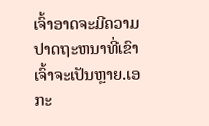ເຈົ້າອາດຈະມີຄວາມປາດຖະຫນາທີ່ເຂົາເຈົ້າຈະເປັນຫຼາຍ.ເອກະ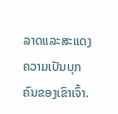ລາດແລະສະແດງຄວາມເປັນບຸກຄົນຂອງເຂົາເຈົ້າ.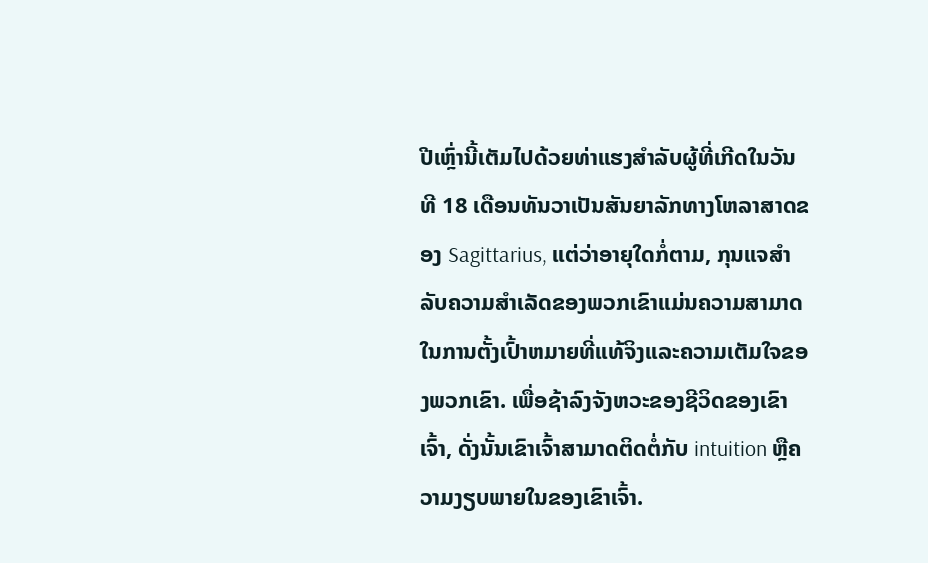ປີເຫຼົ່ານີ້ເຕັມໄປດ້ວຍທ່າແຮງສໍາລັບຜູ້ທີ່ເກີດໃນວັນທີ 18 ເດືອນທັນວາເປັນສັນຍາລັກທາງໂຫລາສາດຂອງ Sagittarius, ແຕ່ວ່າອາຍຸໃດກໍ່ຕາມ, ກຸນແຈສໍາລັບຄວາມສໍາເລັດຂອງພວກເຂົາແມ່ນຄວາມສາມາດໃນການຕັ້ງເປົ້າຫມາຍທີ່ແທ້ຈິງແລະຄວາມເຕັມໃຈຂອງພວກເຂົາ. ເພື່ອຊ້າລົງຈັງຫວະຂອງຊີວິດຂອງເຂົາເຈົ້າ, ດັ່ງນັ້ນເຂົາເຈົ້າສາມາດຕິດຕໍ່ກັບ intuition ຫຼືຄວາມງຽບພາຍໃນຂອງເຂົາເຈົ້າ.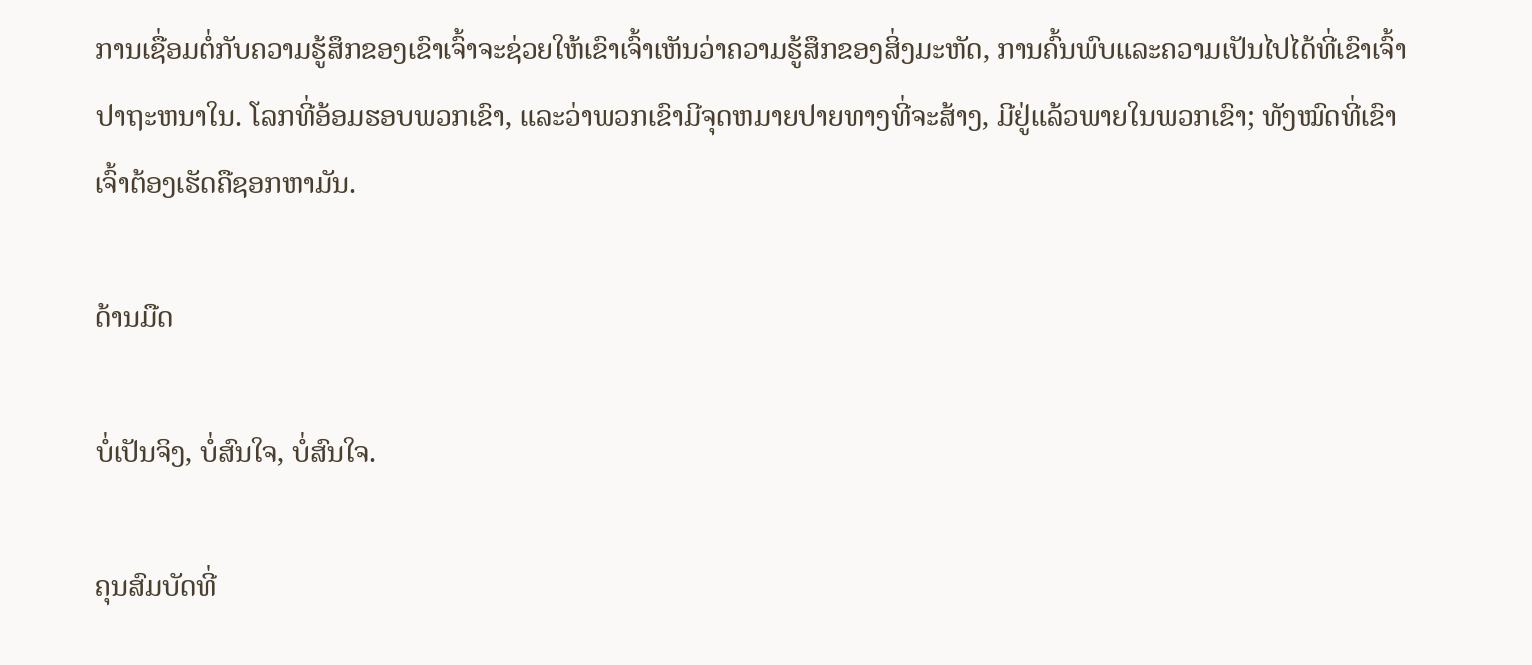ການເຊື່ອມຕໍ່ກັບຄວາມຮູ້ສຶກຂອງເຂົາເຈົ້າຈະຊ່ວຍໃຫ້ເຂົາເຈົ້າເຫັນວ່າຄວາມຮູ້ສຶກຂອງສິ່ງມະຫັດ, ການຄົ້ນພົບແລະຄວາມເປັນໄປໄດ້ທີ່ເຂົາເຈົ້າປາຖະຫນາໃນ. ໂລກທີ່ອ້ອມຮອບພວກເຂົາ, ແລະວ່າພວກເຂົາມີຈຸດຫມາຍປາຍທາງທີ່ຈະສ້າງ, ມີຢູ່ແລ້ວພາຍໃນພວກເຂົາ; ທັງໝົດທີ່ເຂົາເຈົ້າຕ້ອງເຮັດຄືຊອກຫາມັນ.

ດ້ານມືດ

ບໍ່ເປັນຈິງ, ບໍ່ສົນໃຈ, ບໍ່ສົນໃຈ.

ຄຸນສົມບັດທີ່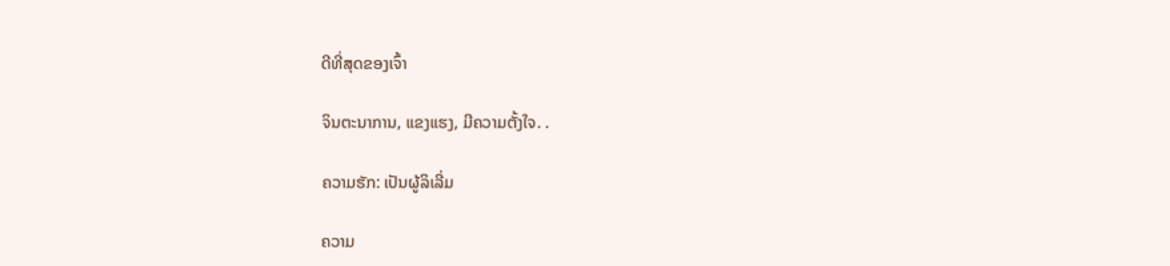ດີທີ່ສຸດຂອງເຈົ້າ

ຈິນຕະນາການ, ແຂງແຮງ, ມີຄວາມຕັ້ງໃຈ. .

ຄວາມຮັກ: ເປັນຜູ້ລິເລີ່ມ

ຄວາມ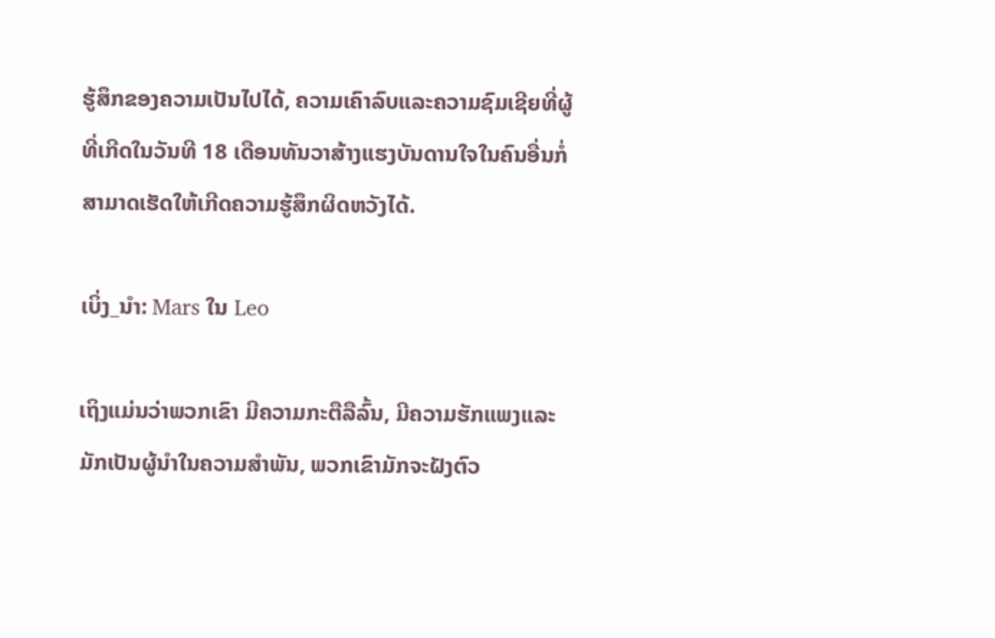ຮູ້ສຶກຂອງຄວາມເປັນໄປໄດ້, ຄວາມເຄົາລົບແລະຄວາມຊົມເຊີຍທີ່ຜູ້ທີ່ເກີດໃນວັນທີ 18 ເດືອນທັນວາສ້າງແຮງບັນດານໃຈໃນຄົນອື່ນກໍ່ສາມາດເຮັດໃຫ້ເກີດຄວາມຮູ້ສຶກຜິດຫວັງໄດ້.

ເບິ່ງ_ນຳ: Mars ໃນ Leo

ເຖິງແມ່ນວ່າພວກເຂົາ ມີຄວາມກະຕືລືລົ້ນ, ມີຄວາມຮັກແພງແລະມັກເປັນຜູ້ນໍາໃນຄວາມສໍາພັນ, ພວກເຂົາມັກຈະຝັງຕົວ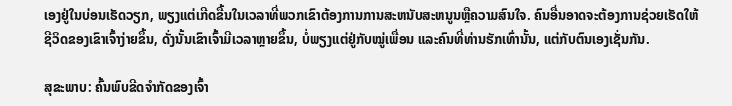ເອງຢູ່ໃນບ່ອນເຮັດວຽກ, ພຽງແຕ່ເກີດຂື້ນໃນເວລາທີ່ພວກເຂົາຕ້ອງການການສະຫນັບສະຫນູນຫຼືຄວາມສົນໃຈ. ຄົນອື່ນອາດຈະຕ້ອງການຊ່ວຍເຮັດໃຫ້ຊີວິດຂອງເຂົາເຈົ້າງ່າຍຂຶ້ນ, ດັ່ງນັ້ນເຂົາເຈົ້າມີເວລາຫຼາຍຂຶ້ນ, ບໍ່ພຽງແຕ່ຢູ່ກັບໝູ່ເພື່ອນ ແລະຄົນທີ່ທ່ານຮັກເທົ່ານັ້ນ, ແຕ່ກັບຕົນເອງເຊັ່ນກັນ.

ສຸຂະພາບ: ຄົ້ນພົບຂີດຈຳກັດຂອງເຈົ້າ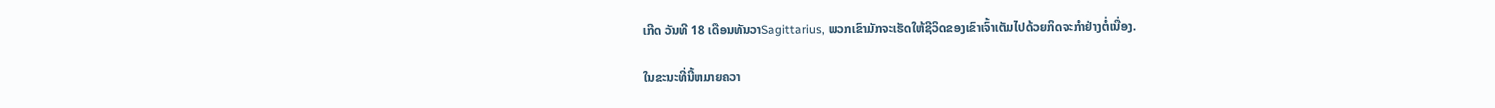ເກີດ ວັນທີ 18 ເດືອນທັນວາSagittarius, ພວກເຂົາມັກຈະເຮັດໃຫ້ຊີວິດຂອງເຂົາເຈົ້າເຕັມໄປດ້ວຍກິດຈະກໍາຢ່າງຕໍ່ເນື່ອງ.

ໃນຂະນະທີ່ນີ້ຫມາຍຄວາ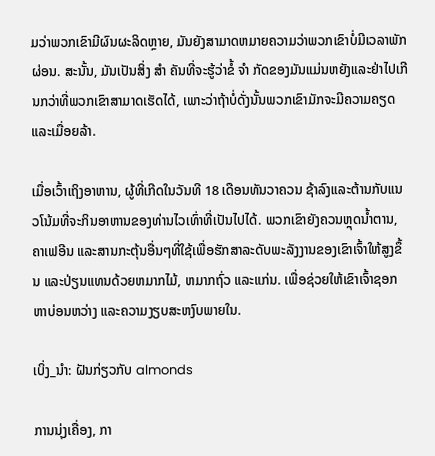ມວ່າພວກເຂົາມີຜົນຜະລິດຫຼາຍ, ມັນຍັງສາມາດຫມາຍຄວາມວ່າພວກເຂົາບໍ່ມີເວລາພັກຜ່ອນ. ສະນັ້ນ, ມັນເປັນສິ່ງ ສຳ ຄັນທີ່ຈະຮູ້ວ່າຂໍ້ ຈຳ ກັດຂອງມັນແມ່ນຫຍັງແລະຢ່າໄປເກີນກວ່າທີ່ພວກເຂົາສາມາດເຮັດໄດ້, ເພາະວ່າຖ້າບໍ່ດັ່ງນັ້ນພວກເຂົາມັກຈະມີຄວາມຄຽດແລະເມື່ອຍລ້າ.

ເມື່ອເວົ້າເຖິງອາຫານ, ຜູ້ທີ່ເກີດໃນວັນທີ 18 ເດືອນທັນວາຄວນ ຊ້າລົງແລະຕ້ານກັບແນວໂນ້ມທີ່ຈະກິນອາຫານຂອງທ່ານໄວເທົ່າທີ່ເປັນໄປໄດ້. ພວກເຂົາຍັງຄວນຫຼຸດນໍ້າຕານ, ຄາເຟອີນ ແລະສານກະຕຸ້ນອື່ນໆທີ່ໃຊ້ເພື່ອຮັກສາລະດັບພະລັງງານຂອງເຂົາເຈົ້າໃຫ້ສູງຂຶ້ນ ແລະປ່ຽນແທນດ້ວຍຫມາກໄມ້, ຫມາກຖົ່ວ ແລະແກ່ນ. ເພື່ອຊ່ວຍໃຫ້ເຂົາເຈົ້າຊອກຫາບ່ອນຫວ່າງ ແລະຄວາມງຽບສະຫງົບພາຍໃນ.

ເບິ່ງ_ນຳ: ຝັນກ່ຽວກັບ almonds

ການນຸ່ງເຄື່ອງ, ກາ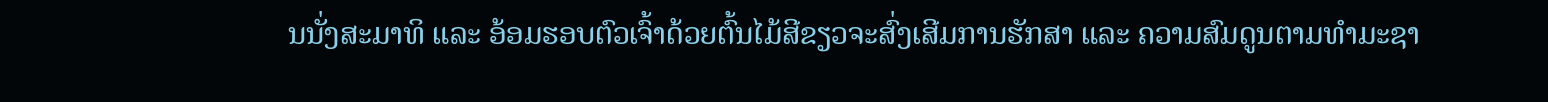ນນັ່ງສະມາທິ ແລະ ອ້ອມຮອບຕົວເຈົ້າດ້ວຍຕົ້ນໄມ້ສີຂຽວຈະສົ່ງເສີມການຮັກສາ ແລະ ຄວາມສົມດູນຕາມທຳມະຊາ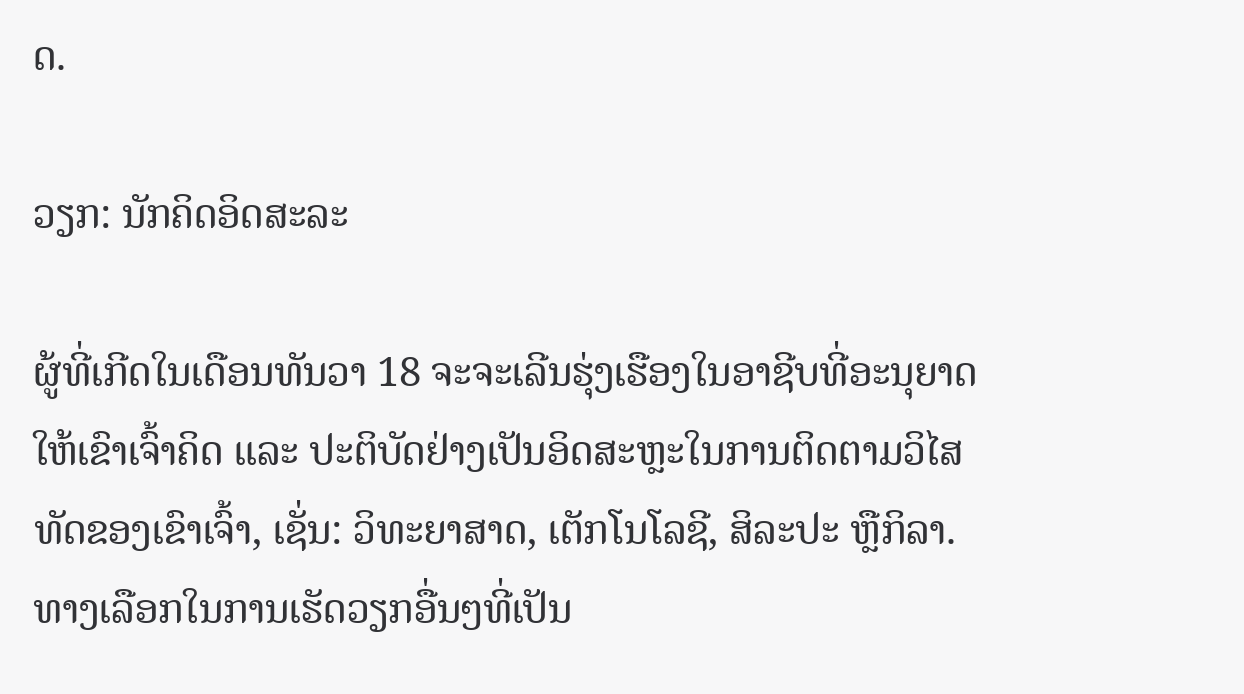ດ.

ວຽກ: ນັກຄິດອິດສະລະ

ຜູ້ທີ່ເກີດໃນເດືອນທັນວາ 18 ຈະຈະເລີນຮຸ່ງເຮືອງໃນອາຊີບທີ່ອະນຸຍາດໃຫ້ເຂົາເຈົ້າຄິດ ແລະ ປະຕິບັດຢ່າງເປັນອິດສະຫຼະໃນການຕິດຕາມວິໄສທັດຂອງເຂົາເຈົ້າ, ເຊັ່ນ: ວິທະຍາສາດ, ເຕັກໂນໂລຊີ, ສິລະປະ ຫຼືກິລາ. ທາງເລືອກໃນການເຮັດວຽກອື່ນໆທີ່ເປັນ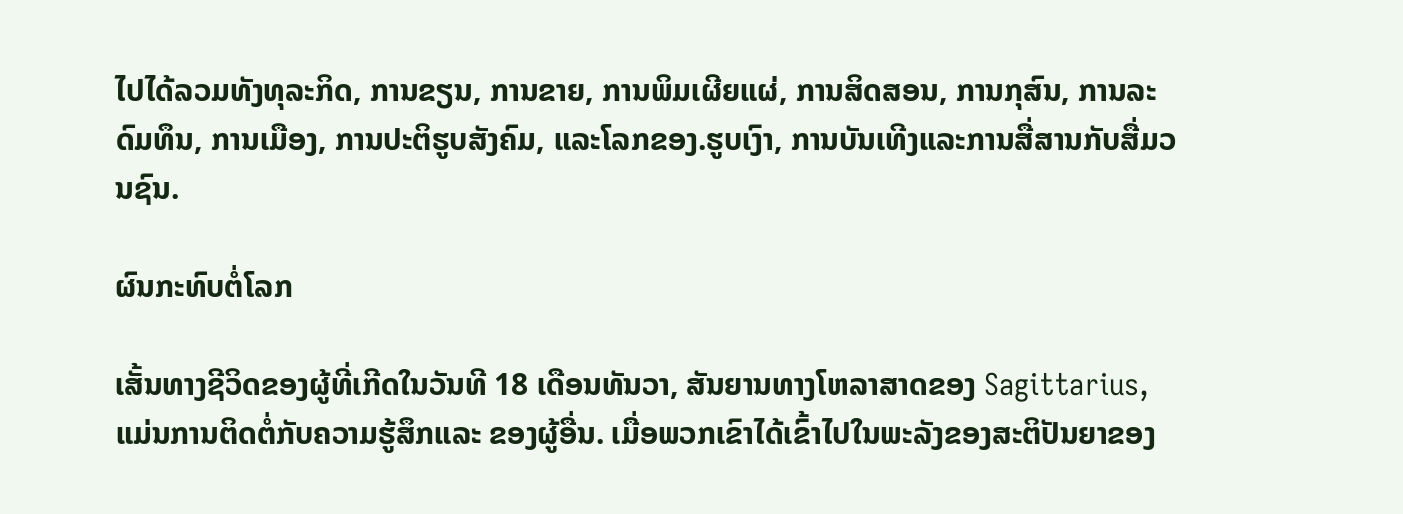ໄປໄດ້ລວມທັງທຸລະກິດ, ການຂຽນ, ການຂາຍ, ການພິມເຜີຍແຜ່, ການສິດສອນ, ການກຸສົນ, ການລະດົມທຶນ, ການເມືອງ, ການປະຕິຮູບສັງຄົມ, ແລະໂລກຂອງ.ຮູບເງົາ, ການບັນເທີງແລະການສື່ສານກັບສື່ມວນຊົນ.

ຜົນກະທົບຕໍ່ໂລກ

ເສັ້ນທາງຊີວິດຂອງຜູ້ທີ່ເກີດໃນວັນທີ 18 ເດືອນທັນວາ, ສັນຍານທາງໂຫລາສາດຂອງ Sagittarius, ແມ່ນການຕິດຕໍ່ກັບຄວາມຮູ້ສຶກແລະ ຂອງຜູ້ອື່ນ. ເມື່ອພວກເຂົາໄດ້ເຂົ້າໄປໃນພະລັງຂອງສະຕິປັນຍາຂອງ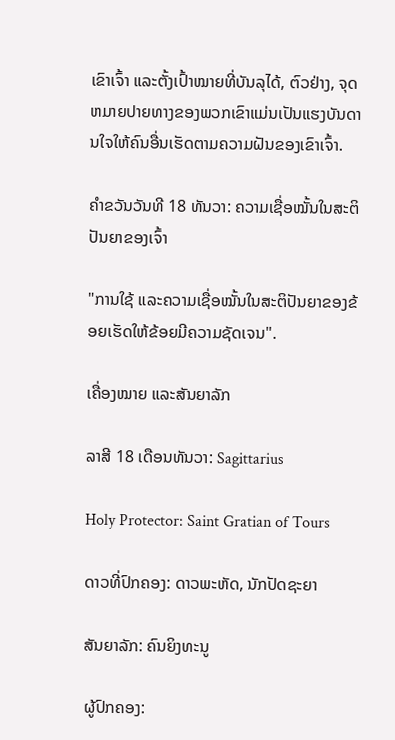ເຂົາເຈົ້າ ແລະຕັ້ງເປົ້າໝາຍທີ່ບັນລຸໄດ້, ຕົວຢ່າງ, ຈຸດຫມາຍປາຍທາງຂອງພວກເຂົາແມ່ນເປັນແຮງບັນດານໃຈໃຫ້ຄົນອື່ນເຮັດຕາມຄວາມຝັນຂອງເຂົາເຈົ້າ.

ຄຳຂວັນວັນທີ 18 ທັນວາ: ຄວາມເຊື່ອໝັ້ນໃນສະຕິປັນຍາຂອງເຈົ້າ

"ການໃຊ້ ແລະຄວາມເຊື່ອໝັ້ນໃນສະຕິປັນຍາຂອງຂ້ອຍເຮັດໃຫ້ຂ້ອຍມີຄວາມຊັດເຈນ".

ເຄື່ອງໝາຍ ແລະສັນຍາລັກ

ລາສີ 18 ເດືອນທັນວາ: Sagittarius

Holy Protector: Saint Gratian of Tours

ດາວທີ່ປົກຄອງ: ດາວພະຫັດ, ນັກປັດຊະຍາ

ສັນຍາລັກ: ຄົນຍິງທະນູ

ຜູ້ປົກຄອງ: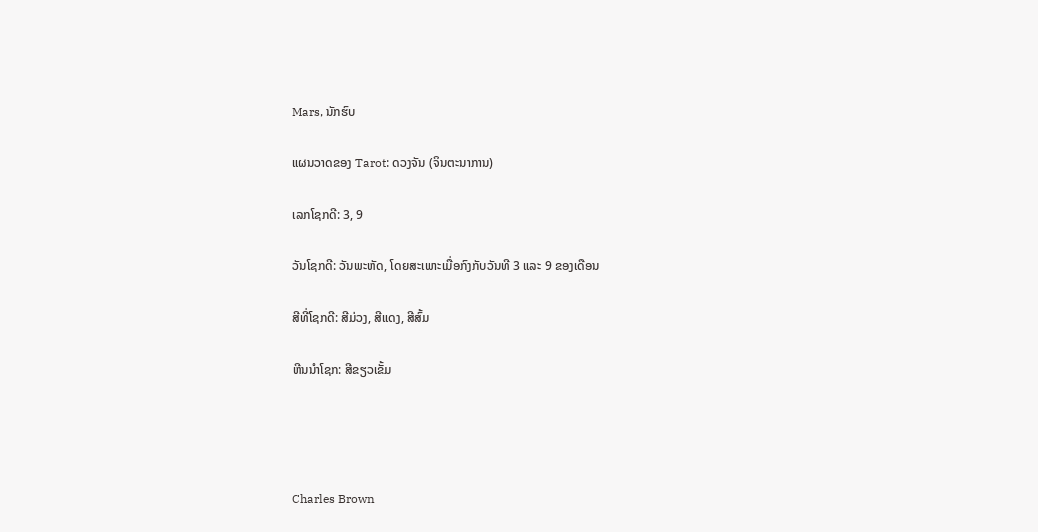Mars, ນັກຮົບ

ແຜນວາດຂອງ Tarot: ດວງຈັນ (ຈິນຕະນາການ)

ເລກໂຊກດີ: 3, 9

ວັນໂຊກດີ: ວັນພະຫັດ, ໂດຍສະເພາະເມື່ອກົງກັບວັນທີ 3 ແລະ 9 ຂອງເດືອນ

ສີທີ່ໂຊກດີ: ສີມ່ວງ, ສີແດງ, ສີສົ້ມ

ຫີນນຳໂຊກ: ສີຂຽວເຂັ້ມ




Charles Brown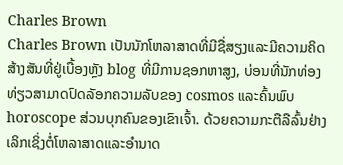Charles Brown
Charles Brown ເປັນນັກໂຫລາສາດທີ່ມີຊື່ສຽງແລະມີຄວາມຄິດສ້າງສັນທີ່ຢູ່ເບື້ອງຫຼັງ blog ທີ່ມີການຊອກຫາສູງ, ບ່ອນທີ່ນັກທ່ອງທ່ຽວສາມາດປົດລັອກຄວາມລັບຂອງ cosmos ແລະຄົ້ນພົບ horoscope ສ່ວນບຸກຄົນຂອງເຂົາເຈົ້າ. ດ້ວຍຄວາມກະຕືລືລົ້ນຢ່າງເລິກເຊິ່ງຕໍ່ໂຫລາສາດແລະອໍານາດ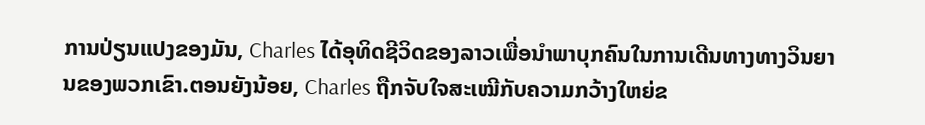ການປ່ຽນແປງຂອງມັນ, Charles ໄດ້ອຸທິດຊີວິດຂອງລາວເພື່ອນໍາພາບຸກຄົນໃນການເດີນທາງທາງວິນຍານຂອງພວກເຂົາ.ຕອນຍັງນ້ອຍ, Charles ຖືກຈັບໃຈສະເໝີກັບຄວາມກວ້າງໃຫຍ່ຂ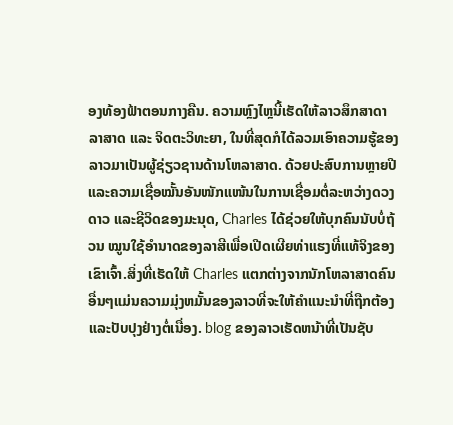ອງທ້ອງຟ້າຕອນກາງຄືນ. ຄວາມຫຼົງໄຫຼນີ້ເຮັດໃຫ້ລາວສຶກສາດາລາສາດ ແລະ ຈິດຕະວິທະຍາ, ໃນທີ່ສຸດກໍໄດ້ລວມເອົາຄວາມຮູ້ຂອງລາວມາເປັນຜູ້ຊ່ຽວຊານດ້ານໂຫລາສາດ. ດ້ວຍປະສົບການຫຼາຍປີ ແລະຄວາມເຊື່ອໝັ້ນອັນໜັກແໜ້ນໃນການເຊື່ອມຕໍ່ລະຫວ່າງດວງດາວ ແລະຊີວິດຂອງມະນຸດ, Charles ໄດ້ຊ່ວຍໃຫ້ບຸກຄົນນັບບໍ່ຖ້ວນ ໝູນໃຊ້ອຳນາດຂອງລາສີເພື່ອເປີດເຜີຍທ່າແຮງທີ່ແທ້ຈິງຂອງເຂົາເຈົ້າ.ສິ່ງທີ່ເຮັດໃຫ້ Charles ແຕກຕ່າງຈາກນັກໂຫລາສາດຄົນອື່ນໆແມ່ນຄວາມມຸ່ງຫມັ້ນຂອງລາວທີ່ຈະໃຫ້ຄໍາແນະນໍາທີ່ຖືກຕ້ອງແລະປັບປຸງຢ່າງຕໍ່ເນື່ອງ. blog ຂອງລາວເຮັດຫນ້າທີ່ເປັນຊັບ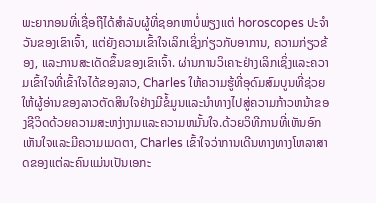ພະຍາກອນທີ່ເຊື່ອຖືໄດ້ສໍາລັບຜູ້ທີ່ຊອກຫາບໍ່ພຽງແຕ່ horoscopes ປະຈໍາວັນຂອງເຂົາເຈົ້າ, ແຕ່ຍັງຄວາມເຂົ້າໃຈເລິກເຊິ່ງກ່ຽວກັບອາການ, ຄວາມກ່ຽວຂ້ອງ, ແລະການສະເດັດຂຶ້ນຂອງເຂົາເຈົ້າ. ຜ່ານການວິເຄາະຢ່າງເລິກເຊິ່ງແລະຄວາມເຂົ້າໃຈທີ່ເຂົ້າໃຈໄດ້ຂອງລາວ, Charles ໃຫ້ຄວາມຮູ້ທີ່ອຸດົມສົມບູນທີ່ຊ່ວຍໃຫ້ຜູ້ອ່ານຂອງລາວຕັດສິນໃຈຢ່າງມີຂໍ້ມູນແລະນໍາທາງໄປສູ່ຄວາມກ້າວຫນ້າຂອງຊີວິດດ້ວຍຄວາມສະຫງ່າງາມແລະຄວາມຫມັ້ນໃຈ.ດ້ວຍວິທີການທີ່ເຫັນອົກເຫັນໃຈແລະມີຄວາມເມດຕາ, Charles ເຂົ້າໃຈວ່າການເດີນທາງທາງໂຫລາສາດຂອງແຕ່ລະຄົນແມ່ນເປັນເອກະ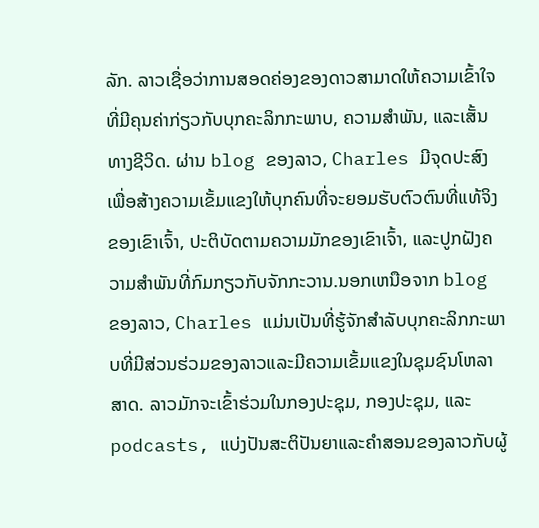ລັກ. ລາວເຊື່ອວ່າການສອດຄ່ອງຂອງດາວສາມາດໃຫ້ຄວາມເຂົ້າໃຈທີ່ມີຄຸນຄ່າກ່ຽວກັບບຸກຄະລິກກະພາບ, ຄວາມສໍາພັນ, ແລະເສັ້ນທາງຊີວິດ. ຜ່ານ blog ຂອງລາວ, Charles ມີຈຸດປະສົງເພື່ອສ້າງຄວາມເຂັ້ມແຂງໃຫ້ບຸກຄົນທີ່ຈະຍອມຮັບຕົວຕົນທີ່ແທ້ຈິງຂອງເຂົາເຈົ້າ, ປະຕິບັດຕາມຄວາມມັກຂອງເຂົາເຈົ້າ, ແລະປູກຝັງຄວາມສໍາພັນທີ່ກົມກຽວກັບຈັກກະວານ.ນອກເຫນືອຈາກ blog ຂອງລາວ, Charles ແມ່ນເປັນທີ່ຮູ້ຈັກສໍາລັບບຸກຄະລິກກະພາບທີ່ມີສ່ວນຮ່ວມຂອງລາວແລະມີຄວາມເຂັ້ມແຂງໃນຊຸມຊົນໂຫລາສາດ. ລາວມັກຈະເຂົ້າຮ່ວມໃນກອງປະຊຸມ, ກອງປະຊຸມ, ແລະ podcasts, ແບ່ງປັນສະຕິປັນຍາແລະຄໍາສອນຂອງລາວກັບຜູ້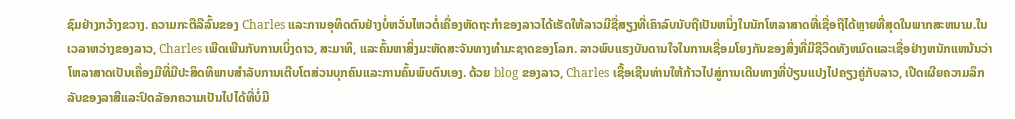ຊົມຢ່າງກວ້າງຂວາງ. ຄວາມກະຕືລືລົ້ນຂອງ Charles ແລະການອຸທິດຕົນຢ່າງບໍ່ຫວັ່ນໄຫວຕໍ່ເຄື່ອງຫັດຖະກໍາຂອງລາວໄດ້ເຮັດໃຫ້ລາວມີຊື່ສຽງທີ່ເຄົາລົບນັບຖືເປັນຫນຶ່ງໃນນັກໂຫລາສາດທີ່ເຊື່ອຖືໄດ້ຫຼາຍທີ່ສຸດໃນພາກສະຫນາມ.ໃນເວລາຫວ່າງຂອງລາວ, Charles ເພີດເພີນກັບການເບິ່ງດາວ, ສະມາທິ, ແລະຄົ້ນຫາສິ່ງມະຫັດສະຈັນທາງທໍາມະຊາດຂອງໂລກ. ລາວພົບແຮງບັນດານໃຈໃນການເຊື່ອມໂຍງກັນຂອງສິ່ງທີ່ມີຊີວິດທັງຫມົດແລະເຊື່ອຢ່າງຫນັກແຫນ້ນວ່າໂຫລາສາດເປັນເຄື່ອງມືທີ່ມີປະສິດທິພາບສໍາລັບການເຕີບໂຕສ່ວນບຸກຄົນແລະການຄົ້ນພົບຕົນເອງ. ດ້ວຍ blog ຂອງລາວ, Charles ເຊື້ອເຊີນທ່ານໃຫ້ກ້າວໄປສູ່ການເດີນທາງທີ່ປ່ຽນແປງໄປຄຽງຄູ່ກັບລາວ, ເປີດເຜີຍຄວາມລຶກລັບຂອງລາສີແລະປົດລັອກຄວາມເປັນໄປໄດ້ທີ່ບໍ່ມີ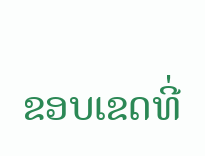ຂອບເຂດທີ່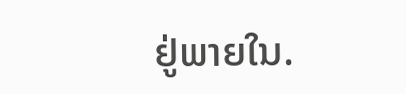ຢູ່ພາຍໃນ.